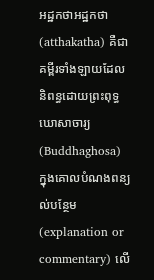អដ្ឋកថាអដ្ឋកថា (atthakatha) គឺជាគម្ពីរទាំងឡាយដែលនិពន្ធដោយព្រះពុទ្ធឃោសាចារ្យ (Buddhaghosa) ក្នុងគោលបំណងពន្យល់បន្ថែម(explanation or commentary) លើ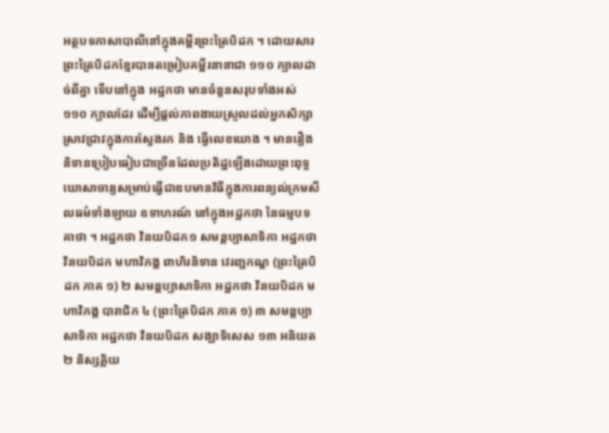អត្ថបទភាសាបាលីនៅក្នុងគម្ពីរព្រះត្រៃបិដក ។ ដោយសារព្រះត្រៃបិដកខ្មែរបានតម្រៀបគម្ពីរនានាជា ១១០ ក្បាលដាច់ពីគ្នា ទើបនៅក្នុង អដ្ឋកថា មានចំនួនសរុបទាំងអស់ ១១០ ក្បាលដែរ ដើម្បីផ្តល់ភាពងាយស្រួលដល់អ្នកសិក្សាស្រាវជ្រាវក្នុងការស្វែងរក និង ធ្វើលេខយោង ។ មានរឿងនិទានប្រៀបធៀបជាច្រើនដែលប្រតិដ្ឋឡើងដោយព្រះពុទ្ធឃោសាចារ្យសម្រាប់ធ្វើជាឧបមានវិធីក្នុងការពន្យល់ក្រមសីលធម៌ទាំងឡាយ ឧទាហរណ៍ នៅក្នុងអដ្ឋកថា នៃធម្មបទគាថា ។ អដ្ឋកថា វិនយបិដក១ សមន្តប្បាសាទិកា អដ្ឋកថា វិនយបិដក មហាវិភង្គ ពាហិរនិទាន វេរញ្ជកណ្ឌ (ព្រះត្រៃបិដក ភាគ ១) ២ សមន្តប្បាសាទិកា អដ្ឋកថា វិនយបិដក មហាវិភង្គ បារាជិក ៤ (ព្រះត្រៃបិដក ភាគ ១) ៣ សមន្តប្បាសាទិកា អដ្ឋកថា វិនយបិដក សង្ឃាទិសេស ១៣ អនិយត ២ និស្សគ្គិយ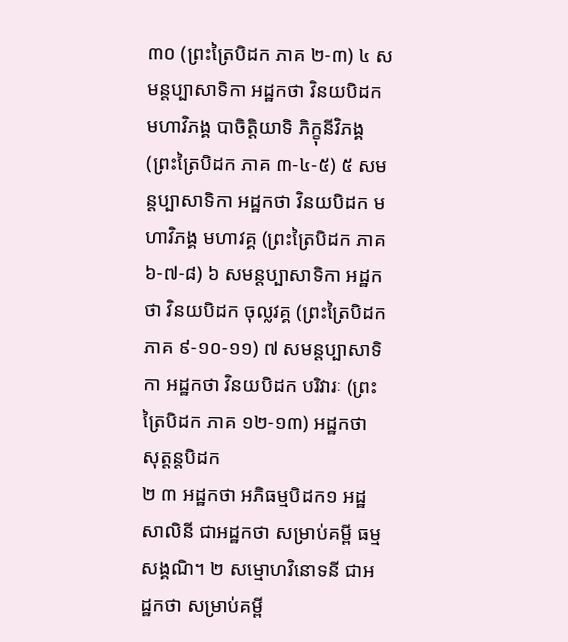៣០ (ព្រះត្រៃបិដក ភាគ ២-៣) ៤ សមន្តប្បាសាទិកា អដ្ឋកថា វិនយបិដក មហាវិភង្គ បាចិត្តិយាទិ ភិក្ខុនីវិភង្គ (ព្រះត្រៃបិដក ភាគ ៣-៤-៥) ៥ សមន្តប្បាសាទិកា អដ្ឋកថា វិនយបិដក មហាវិភង្គ មហាវគ្គ (ព្រះត្រៃបិដក ភាគ ៦-៧-៨) ៦ សមន្តប្បាសាទិកា អដ្ឋកថា វិនយបិដក ចុល្លវគ្គ (ព្រះត្រៃបិដក ភាគ ៩-១០-១១) ៧ សមន្តប្បាសាទិកា អដ្ឋកថា វិនយបិដក បរិវារៈ (ព្រះត្រៃបិដក ភាគ ១២-១៣) អដ្ឋកថា សុត្តន្តបិដក
២ ៣ អដ្ឋកថា អភិធម្មបិដក១ អដ្ឋសាលិនី ជាអដ្ឋកថា សម្រាប់គម្ពី ធម្មសង្គណិ។ ២ សម្មោហវិនោទនី ជាអដ្ឋកថា សម្រាប់គម្ពី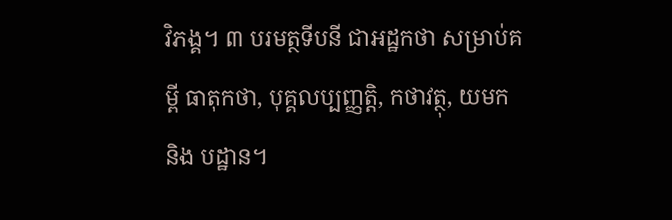វិភង្គ។ ៣ បរមត្ថទីបនី ជាអដ្ឋកថា សម្រាប់គម្ពី ធាតុកថា, បុគ្គលប្បញ្ញត្តិ, កថាវត្ថុ, យមក និង បដ្ឋាន។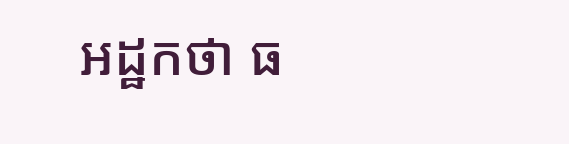អដ្ឋកថា ធ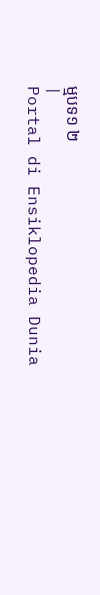ម្មបទ១ ២
|
Portal di Ensiklopedia Dunia